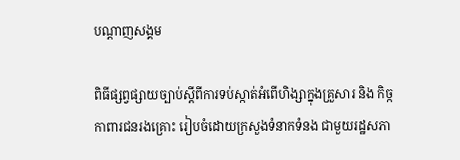បណ្តាញសង្គម

ពិធីផ្សព្វផ្សាយច្បាប់ស្តីពីការទប់ស្កាត់អំពើហិង្សាក្នុងគ្រួសារ និង កិច្កកាពារជនរងគ្រោះ រៀបចំដោយក្រសួងទំនាកទំនង ជាមួយរដ្ឋសភា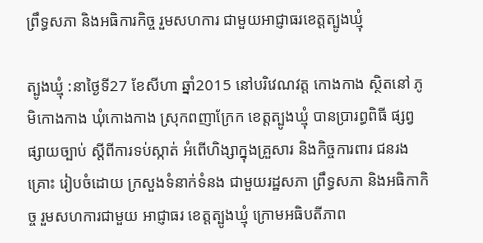ព្រឹទ្ធសភា និងអធិការកិច្ច រួមសហការ ជាមួយអាជ្ញាធរខេត្តត្បូងឃ្មុំ

ត្បូងឃ្មុំ :នាថ្ងៃទី27 ខែសីហា ឆ្នាំ2015 នៅបរិវេណវត្ត កោងកាង ស្ថិតនៅ ភូមិកោងកាង ឃុំកោងកាង ស្រុកពញាក្រែក ខេត្តត្បូងឃ្មុំ បានប្រារព្ធពិធី ផ្សព្វផ្សាយច្បាប់ ស្ដីពីការទប់ស្កាត់ អំពើហិង្សាក្នុងគ្រួសារ និងកិច្ចការពារ ជនរងគ្រោះ រៀបចំដោយ ក្រសួងទំនាក់ទំនង ជាមួយរដ្ឋសភា ព្រឹទ្ធសភា និងអធិកាកិច្ច រួមសហការជាមួយ អាជ្ញាធរ ខេត្តត្បូងឃ្មុំ ក្រោមអធិបតីភាព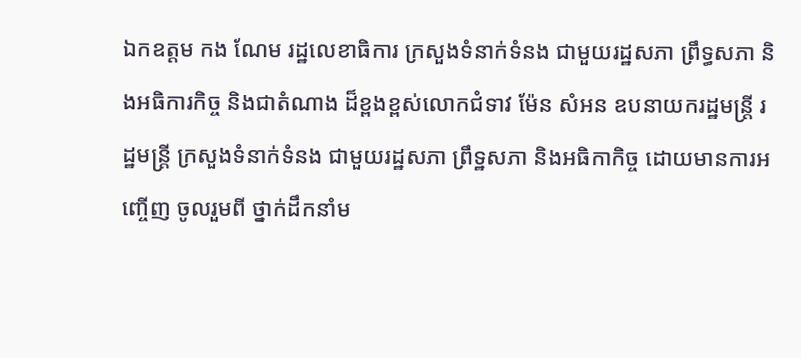ឯកឧត្តម កង ណែម រដ្ឋលេខាធិការ ក្រសួងទំនាក់ទំនង ជាមួយរដ្ឋសភា ព្រឹទ្ធសភា និងអធិការកិច្ច និងជាតំណាង ដ៏ខ្ពងខ្ពស់លោកជំទាវ ម៉ែន សំអន ឧបនាយករដ្ឋមន្ត្រី រដ្ឋមន្ត្រី ក្រសួងទំនាក់ទំនង ជាមួយរដ្ឋសភា ព្រឹទ្ឋសភា និងអធិកាកិច្ច ដោយមានការអញ្ចើញ ចូលរួមពី ថ្នាក់ដឹកនាំម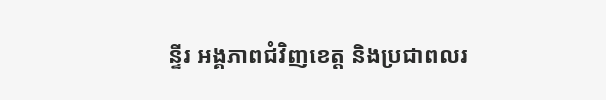ន្ទីរ អង្គភាពជំវិញខេត្ត និងប្រជាពលរ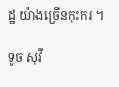ដ្ឋ យ៉ាងច្រើនកុះករ ។

ទូច សុវី